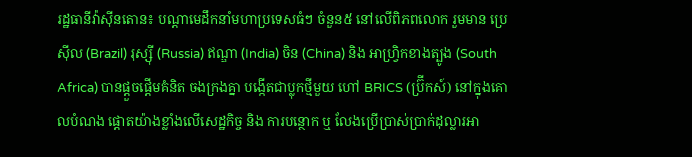រដ្ឋធានីវ៉ាស៊ីនតោន៖ បណ្ដាមេដឹកនាំមហាប្រទេសធំៗ ចំនួន៥ នៅលើពិភពលោក រួមមាន ប្រេស៊ីល (Brazil) រុស្ស៊ី (Russia) ឥណ្ឌា (India) ចិន (China) និង អាហ្វ្រិកខាងត្បូង (South Africa) បានផ្ដួចផ្ដើមគំនិត ចងក្រងគ្នា បង្កើតជាប្លុកថ្មីមួយ ហៅ BRICS (ប៊្រីកស៍) នៅក្នុងគោលបំណង ផ្ដោតយ៉ាងខ្លាំងលើសេដ្ឋកិច្ច និង ការបន្ថោក ឬ លែងប្រើប្រាស់ប្រាក់ដុល្លារអា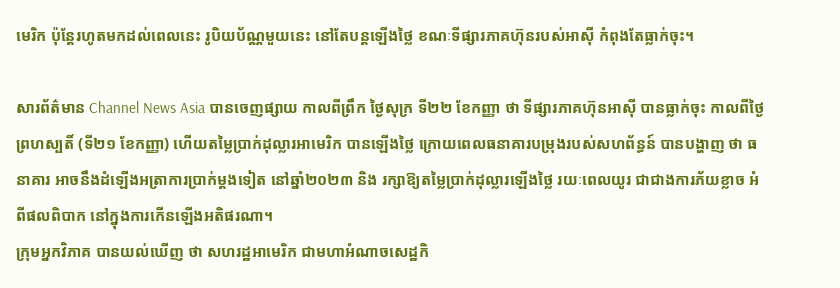មេរិក ប៉ុន្ដែរហូតមកដល់ពេលនេះ រូបិយប័ណ្ណមួយនេះ នៅតែបន្ដឡើងថ្លៃ ខណៈទីផ្សារភាគហ៊ុនរបស់អាស៊ី កំពុងតែធ្លាក់ចុះ។

សារព័ត៌មាន Channel News Asia បានចេញផ្សាយ កាលពីព្រឹក ថ្ងៃសុក្រ ទី២២ ខែកញ្ញា ថា ទីផ្សារភាគហ៊ុនអាស៊ី បានធ្លាក់ចុះ កាលពីថ្ងៃព្រហស្បតិ៍ (ទី២១ ខែកញ្ញា) ហើយតម្លៃប្រាក់ដុល្លារអាមេរិក បានឡើងថ្លៃ ក្រោយពេលធនាគារបម្រុងរបស់សហព័ន្ធន៍ បានបង្ហាញ ថា ធនាគារ អាចនឹងដំឡើងអត្រាការប្រាក់ម្តងទៀត នៅឆ្នាំ២០២៣ និង រក្សាឱ្យតម្លៃប្រាក់ដុល្លារឡើងថ្លៃ រយៈពេលយូរ ជាជាងការភ័យខ្លាច អំពីផលពិបាក នៅក្នុងការកើនឡើងអតិផរណា។
ក្រុមអ្នកវិភាគ បានយល់ឃើញ ថា សហរដ្ឋអាមេរិក ជាមហាអំណាចសេដ្ឋកិ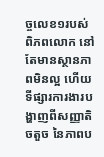ច្ចលេខ១របស់ពិភពលោក នៅតែមានស្ថានភាពមិនល្អ ហើយទីផ្សារការងារបង្ហាញពីសញ្ញាតិចតួច នៃភាពប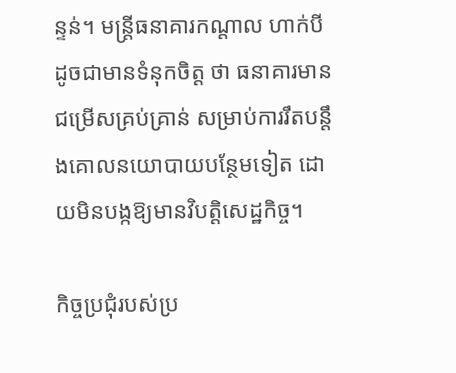ន្ទន់។ មន្ត្រីធនាគារកណ្តាល ហាក់បីដូចជាមានទំនុកចិត្ត ថា ធនាគារមានជម្រើសគ្រប់គ្រាន់ សម្រាប់ការរឹតបន្តឹងគោលនយោបាយបន្ថែមទៀត ដោយមិនបង្កឱ្យមានវិបត្តិសេដ្ឋកិច្ច។

កិច្ចប្រជុំរបស់ប្រ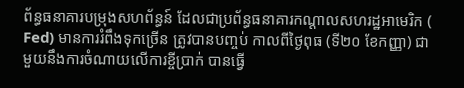ព័ន្ធធនាគារបម្រុងសហព័ន្ធន៍ ដែលជាប្រព័ន្ធធនាគារកណ្ដាលសហរដ្ឋអាមេរិក ( Fed) មានការរំពឹងទុកច្រើន ត្រូវបានបញ្ចប់ កាលពីថ្ងៃពុធ (ទី២០ ខែកញ្ញា) ជាមួយនឹងការចំណាយលើការខ្ចីប្រាក់ បានធ្វើ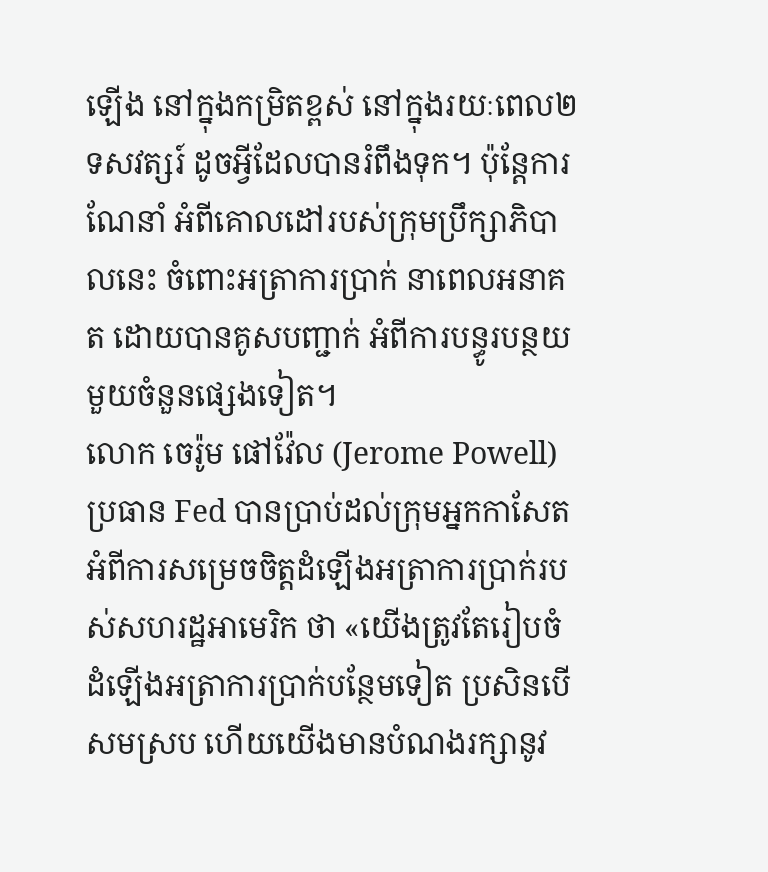ឡើង នៅក្នុងកម្រិតខ្ពស់ នៅក្នុងរយៈពេល២ទសវត្សរ៍ ដូចអ្វីដែលបានរំពឹងទុក។ ប៉ុន្តែការណែនាំ អំពីគោលដៅរបស់ក្រុមប្រឹក្សាភិបាលនេះ ចំពោះអត្រាការប្រាក់ នាពេលអនាគត ដោយបានគូសបញ្ជាក់ អំពីការបន្ធូរបន្ថយមួយចំនួនផ្សេងទៀត។
លោក ចេរ៉ូម ផៅវ៉ែល (Jerome Powell) ប្រធាន Fed បានប្រាប់ដល់ក្រុមអ្នកកាសែត អំពីការសម្រេចចិត្តដំឡើងអត្រាការប្រាក់របស់សហរដ្ឋអាមេរិក ថា «យើងត្រូវតែរៀបចំ ដំឡើងអត្រាការប្រាក់បន្ថែមទៀត ប្រសិនបើសមស្រប ហើយយើងមានបំណងរក្សានូវ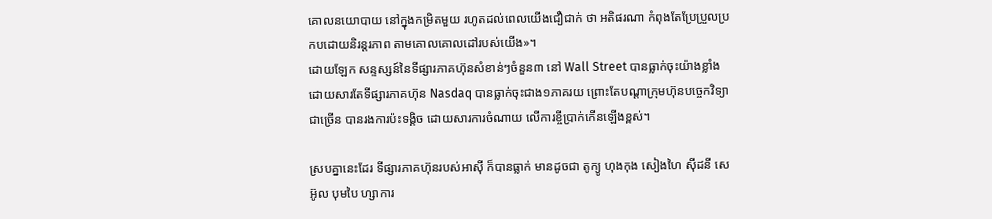គោលនយោបាយ នៅក្នុងកម្រិតមួយ រហូតដល់ពេលយើងជឿជាក់ ថា អតិផរណា កំពុងតែប្រែប្រួលប្រកបដោយនិរន្តរភាព តាមគោលគោលដៅរបស់យើង»។
ដោយឡែក សន្ទស្សន៍នៃទីផ្សារភាគហ៊ុនសំខាន់ៗចំនួន៣ នៅ Wall Street បានធ្លាក់ចុះយ៉ាងខ្លាំង ដោយសារតែទីផ្សារភាគហ៊ុន Nasdaq បានធ្លាក់ចុះជាង១ភាគរយ ព្រោះតែបណ្ដាក្រុមហ៊ុនបច្ចេកវិទ្យា ជាច្រើន បានរងការប៉ះទង្គិច ដោយសារការចំណាយ លើការខ្ចីប្រាក់កើនឡើងខ្ពស់។

ស្របគ្នានេះដែរ ទីផ្សារភាគហ៊ុនរបស់អាស៊ី ក៏បានធ្លាក់ មានដូចជា តូក្យូ ហុងកុង សៀងហៃ ស៊ីដនី សេអ៊ូល បុមបៃ ហ្សាការ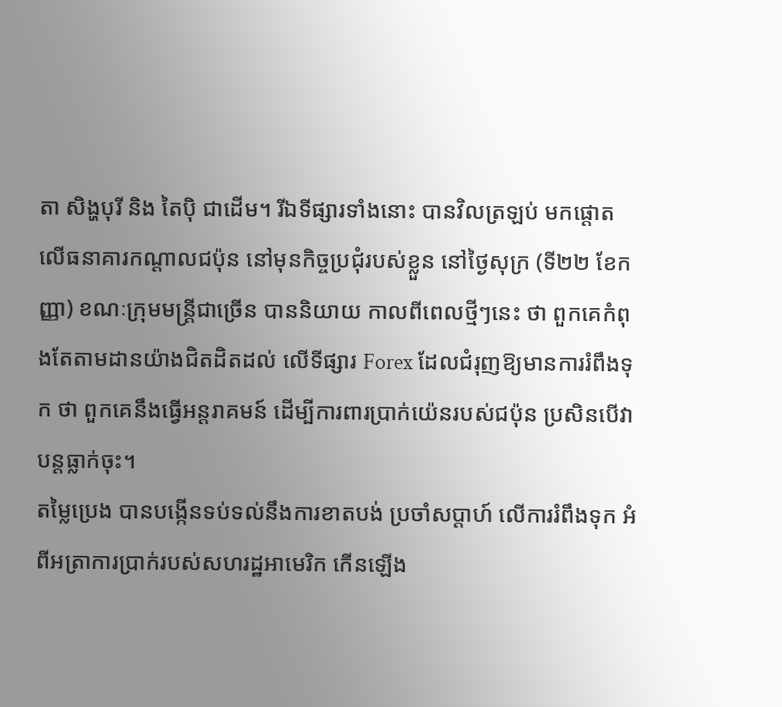តា សិង្ហបុរី និង តៃប៉ិ ជាដើម។ រីឯទីផ្សារទាំងនោះ បានវិលត្រឡប់ មកផ្តោតលើធនាគារកណ្តាលជប៉ុន នៅមុនកិច្ចប្រជុំរបស់ខ្លួន នៅថ្ងៃសុក្រ (ទី២២ ខែកញ្ញា) ខណៈក្រុមមន្ត្រីជាច្រើន បាននិយាយ កាលពីពេលថ្មីៗនេះ ថា ពួកគេកំពុងតែតាមដានយ៉ាងជិតដិតដល់ លើទីផ្សារ Forex ដែលជំរុញឱ្យមានការរំពឹងទុក ថា ពួកគេនឹងធ្វើអន្តរាគមន៍ ដើម្បីការពារប្រាក់យ៉េនរបស់ជប៉ុន ប្រសិនបើវាបន្តធ្លាក់ចុះ។
តម្លៃប្រេង បានបង្កើនទប់ទល់នឹងការខាតបង់ ប្រចាំសប្តាហ៍ លើការរំពឹងទុក អំពីអត្រាការប្រាក់របស់សហរដ្ឋអាមេរិក កើនឡើង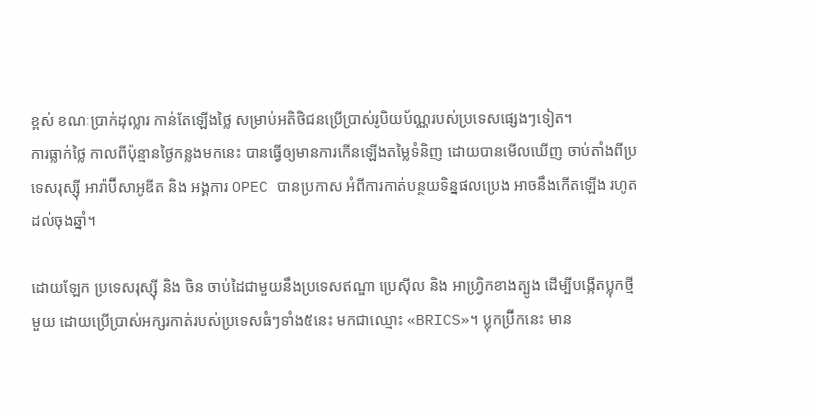ខ្ពស់ ខណៈប្រាក់ដុល្លារ កាន់តែឡើងថ្លៃ សម្រាប់អតិថិជនប្រើប្រាស់រូបិយប័ណ្ណរបស់ប្រទេសផ្សេងៗទៀត។
ការធ្លាក់ថ្លៃ កាលពីប៉ុន្មានថ្ងៃកន្លងមកនេះ បានធ្វើឲ្យមានការកើនឡើងតម្លៃទំនិញ ដោយបានមើលឃើញ ចាប់តាំងពីប្រទេសរុស្ស៊ី អារ៉ាប៊ីសាអូឌីត និង អង្គការ OPEC បានប្រកាស អំពីការកាត់បន្ថយទិន្នផលប្រេង អាចនឹងកើតឡើង រហូតដល់ចុងឆ្នាំ។

ដោយឡែក ប្រទេសរុស្ស៊ី និង ចិន ចាប់ដៃជាមួយនឹងប្រទេសឥណ្ឌា ប្រេស៊ីល និង អាហ្រ្វិកខាងត្បូង ដើម្បីបង្កើតប្លុកថ្មីមួយ ដោយប្រើប្រាស់អក្សរកាត់របស់ប្រទេសធំៗទាំង៥នេះ មកជាឈ្មោះ «BRICS»។ ប្លុកប្រ៊ីកនេះ មាន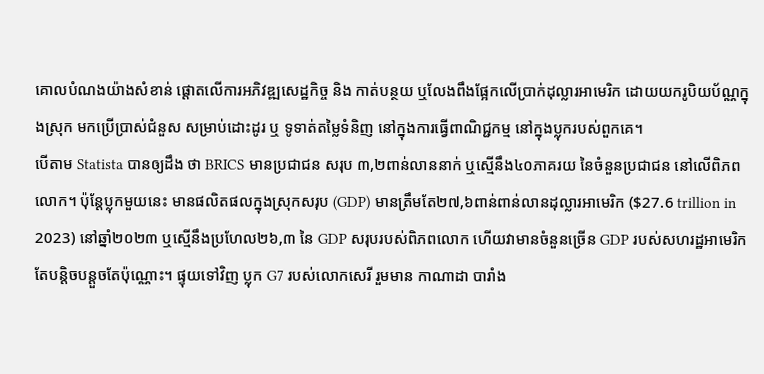គោលបំណងយ៉ាងសំខាន់ ផ្ដោតលើការអភិវឌ្ឍសេដ្ឋកិច្ច និង កាត់បន្ថយ ឬលែងពឹងផ្អែកលើប្រាក់ដុល្លារអាមេរិក ដោយយករូបិយប័ណ្ណក្នុងស្រុក មកប្រើប្រាស់ជំនួស សម្រាប់ដោះដូរ ឬ ទូទាត់តម្លៃទំនិញ នៅក្នុងការធ្វើពាណិជ្ជកម្ម នៅក្នុងប្លុករបស់ពួកគេ។
បើតាម Statista បានឲ្យដឹង ថា BRICS មានប្រជាជន សរុប ៣,២ពាន់លាននាក់ ឬស្មើនឹង៤០ភាគរយ នៃចំនួនប្រជាជន នៅលើពិភពលោក។ ប៉ុន្ដែប្លុកមួយនេះ មានផលិតផលក្នុងស្រុកសរុប (GDP) មានត្រឹមតែ២៧,៦ពាន់ពាន់លានដុល្លារអាមេរិក ($27.6 trillion in 2023) នៅឆ្នាំ២០២៣ ឬស្មើនឹងប្រហែល២៦,៣ នៃ GDP សរុបរបស់ពិភពលោក ហើយវាមានចំនួនច្រើន GDP របស់សហរដ្ឋអាមេរិក តែបន្ដិចបន្ដួចតែប៉ុណ្ណោះ។ ផ្ទុយទៅវិញ ប្លុក G7 របស់លោកសេរី រួមមាន កាណាដា បារាំង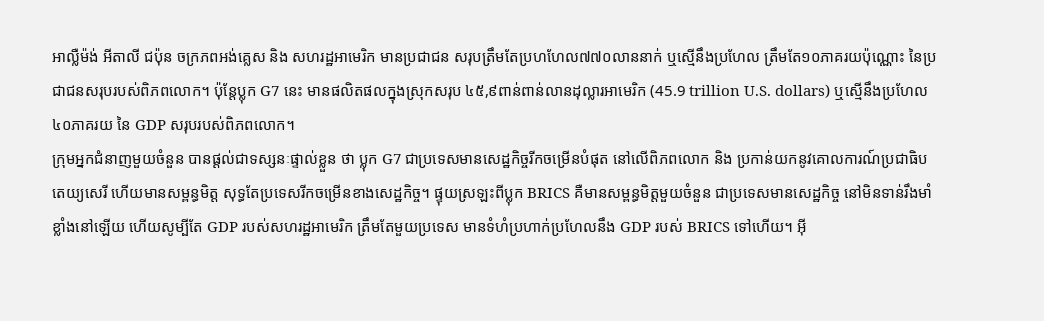អាល្លឺម៉ង់ អីតាលី ជប៉ុន ចក្រភពអង់គ្លេស និង សហរដ្ឋអាមេរិក មានប្រជាជន សរុបត្រឹមតែប្រហហែល៧៧០លាននាក់ ឬស្មើនឹងប្រហែល ត្រឹមតែ១០ភាគរយប៉ុណ្ណោះ នៃប្រជាជនសរុបរបស់ពិភពលោក។ ប៉ុន្ដែប្លុក G7 នេះ មានផលិតផលក្នុងស្រុកសរុប ៤៥,៩ពាន់ពាន់លានដុល្លារអាមេរិក (45.9 trillion U.S. dollars) ឬស្មើនឹងប្រហែល ៤០ភាគរយ នៃ GDP សរុបរបស់ពិភពលោក។
ក្រុមអ្នកជំនាញមួយចំនួន បានផ្ដល់ជាទស្សនៈផ្ទាល់ខ្លួន ថា ប្លុក G7 ជាប្រទេសមានសេដ្ឋកិច្ចរីកចម្រើនបំផុត នៅលើពិភពលោក និង ប្រកាន់យកនូវគោលការណ៍ប្រជាធិបតេយ្យសេរី ហើយមានសម្ពន្ធមិត្ត សុទ្ធតែប្រទេសរីកចម្រើនខាងសេដ្ឋកិច្ច។ ផ្ទុយស្រឡះពីប្លុក BRICS គឺមានសម្ពន្ធមិត្តមួយចំនួន ជាប្រទេសមានសេដ្ឋកិច្ច នៅមិនទាន់រឹងមាំខ្លាំងនៅឡើយ ហើយសូម្បីតែ GDP របស់សហរដ្ឋអាមេរិក ត្រឹមតែមួយប្រទេស មានទំហំប្រហាក់ប្រហែលនឹង GDP របស់ BRICS ទៅហើយ។ អ៊ី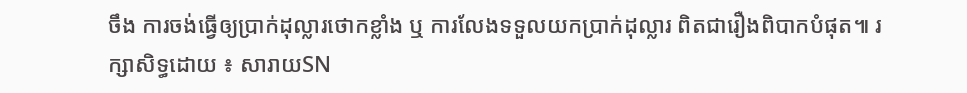ចឹង ការចង់ធ្វើឲ្យប្រាក់ដុល្លារថោកខ្លាំង ឬ ការលែងទទួលយកប្រាក់ដុល្លារ ពិតជារឿងពិបាកបំផុត៕ រក្សាសិទ្ធដោយ ៖ សារាយSN